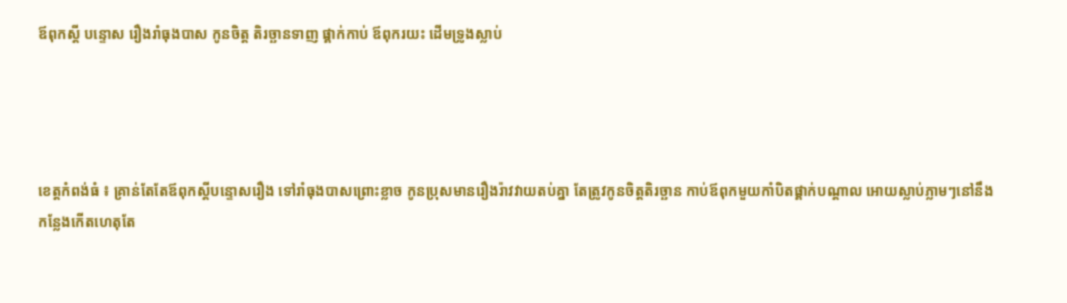ឪពុកស្តី បន្ទោស រឿងរាំធុងបាស កូនចិត្ត តិរច្ឆានទាញ ផ្គាក់កាប់ ឪពុករយះ ដើមទ្រូងស្លាប់




ខេត្តកំពង់ធំ ៖ គ្រាន់តែតែឪពុកស្តីបន្ទោសរឿង ទៅរាំធុងបាសព្រោះខ្លាច កូនប្រុសមានរឿងរ៉ាវវាយតប់គ្នា តែត្រូវកូនចិត្តតិរច្ឆាន កាប់ឪពុកមួយកាំបិតផ្គាក់បណ្តាល អោយស្លាប់ភ្លាមៗនៅនឹង កន្លែងកើតហេតុតែ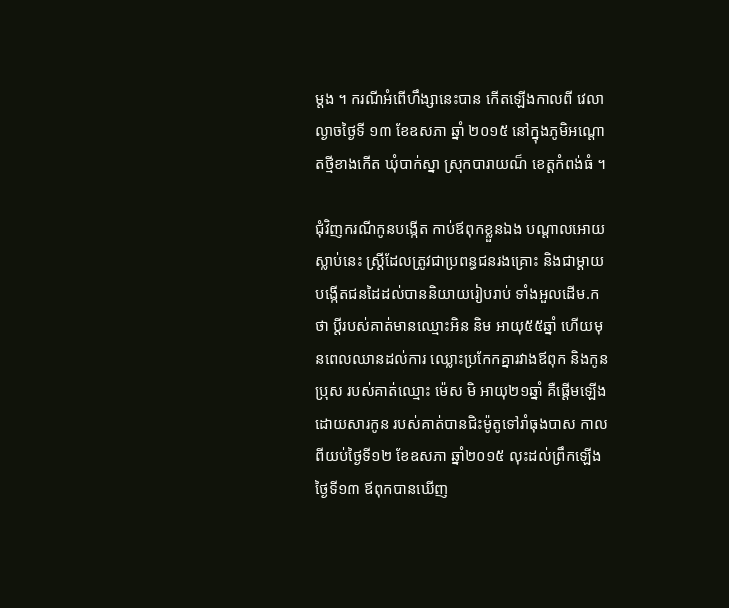ម្តង ។ ករណីអំពើហឹង្សានេះបាន កើតឡើងកាលពី វេលាល្ងាចថ្ងៃទី ១៣ ខែឧសភា ឆ្នាំ ២០១៥ នៅក្នុងភូមិអណ្តោតថ្មីខាងកើត ឃុំបាក់ស្នា ស្រុកបារាយណ៏ ខេត្តកំពង់ធំ ។

ជុំវិញករណីកូនបង្កើត កាប់ឪពុកខ្លួនឯង បណ្តាលអោយស្លាប់នេះ ស្រី្តដែលត្រូវជាប្រពន្ធជនរងគ្រោះ និងជាម្តាយបង្កើតជនដៃដល់បាននិយាយរៀបរាប់ ទាំងអួលដើម.កថា ប្តីរបស់គាត់មានឈ្មោះអិន និម អាយុ៥៥ឆ្នាំ ហើយមុនពេលឈានដល់ការ ឈ្លោះប្រកែកគ្នារវាងឪពុក និងកូនប្រុស របស់គាត់ឈ្មោះ ម៉េស មិ អាយុ២១ឆ្នាំ គឺផ្តើមឡើងដោយសារកូន របស់គាត់បានជិះម៉ូតូទៅរាំធុងបាស កាលពីយប់ថ្ងៃទី១២ ខែឧសភា ឆ្នាំ២០១៥ លុះដល់ព្រឹកឡើងថ្ងៃទី១៣ ឪពុកបានឃើញ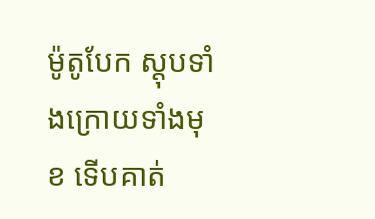ម៉ូតូបែក ស្តុបទាំងក្រោយទាំងមុខ ទើបគាត់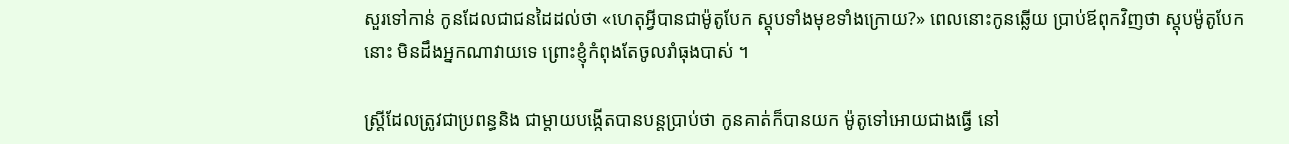សួរទៅកាន់ កូនដែលជាជនដៃដល់ថា «ហេតុអ្វីបានជាម៉ូតូបែក ស្តុបទាំងមុខទាំងក្រោយ?» ពេលនោះកូនឆ្លើយ ប្រាប់ឪពុកវិញថា ស្តុបម៉ូតូបែកនោះ មិនដឹងអ្នកណាវាយទេ ព្រោះខ្ញុំកំពុងតែចូលរាំធុងបាស់ ។

ស្រី្តដែលត្រូវជាប្រពន្ធនិង ជាម្តាយបង្កើតបានបន្តប្រាប់ថា កូនគាត់ក៏បានយក ម៉ូតូទៅអោយជាងធ្វើ នៅ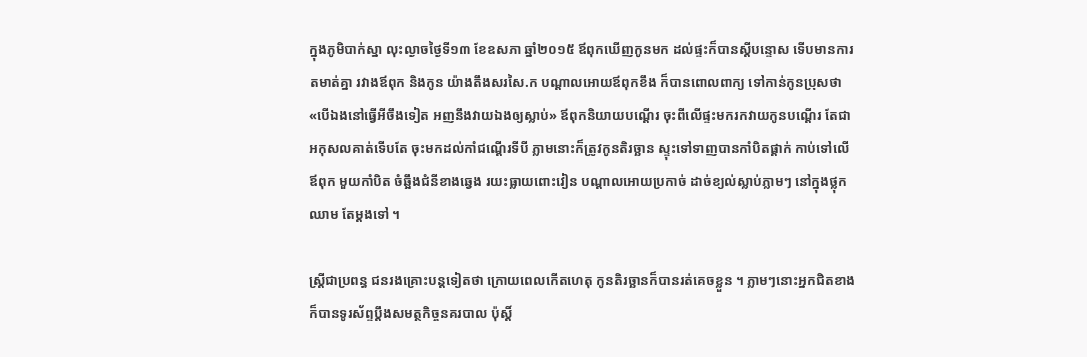ក្នុងភូមិបាក់ស្នា លុះល្ងាចថ្ងៃទី១៣ ខែឧសភា ឆ្នាំ២០១៥ ឪពុកឃើញកូនមក ដល់ផ្ទះក៏បានស្តីបន្ទោស ទើបមានការតមាត់គ្នា រវាងឪពុក និងកូន យ៉ាងតឹងសរសៃ.ក បណ្តាលអោយឪពុកខឹង ក៏បានពោលពាក្យ ទៅកាន់កូនប្រុសថា «បើឯងនៅធ្វើអីចឹងទៀត អញនឹងវាយឯងឲ្យស្លាប់» ឪពុកនិយាយបណ្ដើរ ចុះពីលើផ្ទះមករកវាយកូនបណ្ដើរ តែជាអកុសលគាត់ទើបតែ ចុះមកដល់កាំជណ្តើរទីបី ភ្លាមនោះក៏ត្រូវកូនតិរច្ឆាន ស្ទុះទៅទាញបានកាំបិតផ្គាក់ កាប់ទៅលើឪពុក មួយកាំបិត ចំឆ្អឹងជំនីខាងឆ្វេង រយះធ្លាយពោះវៀន បណ្តាលអោយប្រកាច់ ដាច់ខ្យល់ស្លាប់ភ្លាមៗ នៅក្នុងថ្លុកឈាម តែម្តងទៅ ។

ស្ត្រីជាប្រពន្ធ ជនរងគ្រោះបន្តទៀតថា ក្រោយពេលកើតហេតុ កូនតិរច្ឆានក៏បានរត់គេចខ្លួន ។ ភ្លាមៗនោះអ្នកជិតខាង ក៏បានទូរស័ព្ទប្តឹងសមត្ថកិច្ចនគរបាល ប៉ុស្តិ៍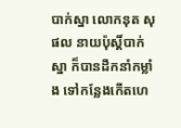បាក់ស្នា លោកនុត សុផល នាយប៉ុស្តិ៍បាក់ស្នា ក៏បានដឹកនាំកម្លាំង ទៅកន្លែងកើតហេ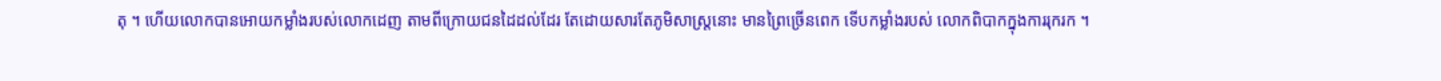តុ ។ ហើយលោកបានអោយកម្លាំងរបស់លោកដេញ តាមពីក្រោយជនដៃដល់ដែរ តែដោយសារតែភូមិសាស្ត្រនោះ មានព្រៃច្រើនពេក ទើបកម្លាំងរបស់ លោកពិបាកក្នុងការរុករក ។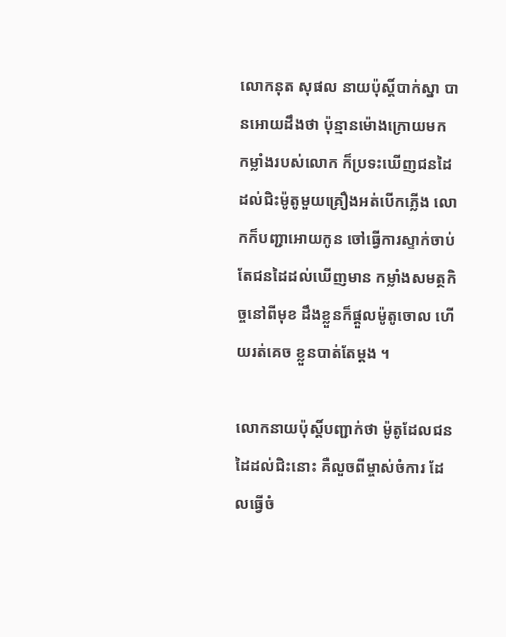លោកនុត សុផល នាយប៉ុស្តិ៍បាក់ស្នា បានអោយដឹងថា ប៉ុន្មានម៉ោងក្រោយមក កម្លាំងរបស់លោក ក៏ប្រទះឃើញជនដៃ ដល់ជិះម៉ូតូមួយគ្រឿងអត់បើកភ្លើង លោកក៏បញ្ជាអោយកូន ចៅធ្វើការស្ទាក់ចាប់ តែជនដៃដល់ឃើញមាន កម្លាំងសមត្ថកិច្ចនៅពីមុខ ដឹងខ្លួនក៏ផ្តួលម៉ូតូចោល ហើយរត់គេច ខ្លួនបាត់តែម្តង ។

លោកនាយប៉ុស្តិ៍បញ្ជាក់ថា ម៉ូតូដែលជនដៃដល់ជិះនោះ គឺលួចពីម្ចាស់ចំការ ដែលធ្វើចំ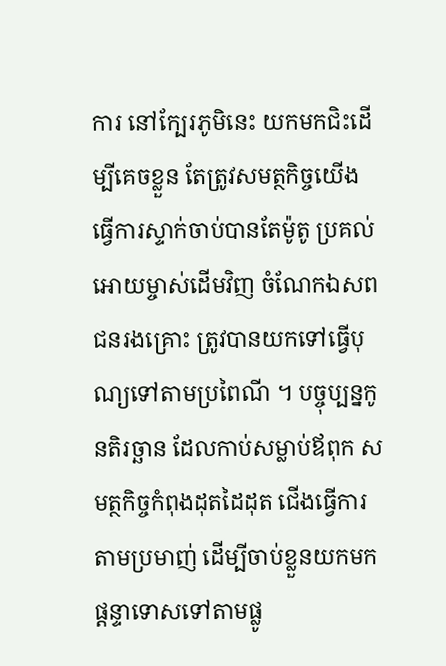ការ នៅក្បែរភូមិនេះ យកមកជិះដើម្បីគេចខ្លួន តែត្រូវសមត្ថកិច្ចយើង ធើ្វការស្ទាក់ចាប់បានតែម៉ូតូ ប្រគល់អោយម្ចាស់ដើមវិញ ចំណែកឯសពជនរងគ្រោះ ត្រូវបានយកទៅធ្វើបុណ្យទៅតាមប្រពៃណី ។ បច្ចុប្បន្នកូនតិរច្ឆាន ដែលកាប់សម្លាប់ឪពុក សមត្ថកិច្ចកំពុងដុតដៃដុត ជើងធ្វើការតាមប្រមាញ់ ដើម្បីចាប់ខ្លួនយកមកផ្តន្ទាទោសទៅតាមផ្លូ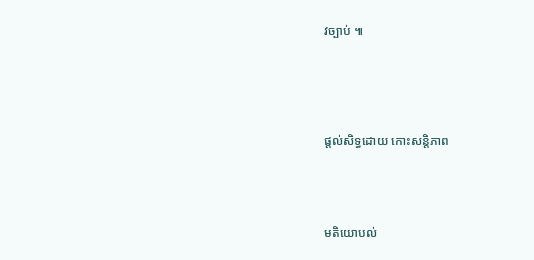វច្បាប់ ៕





ផ្តល់សិទ្ធដោយ កោះសន្តិភាព




មតិយោបល់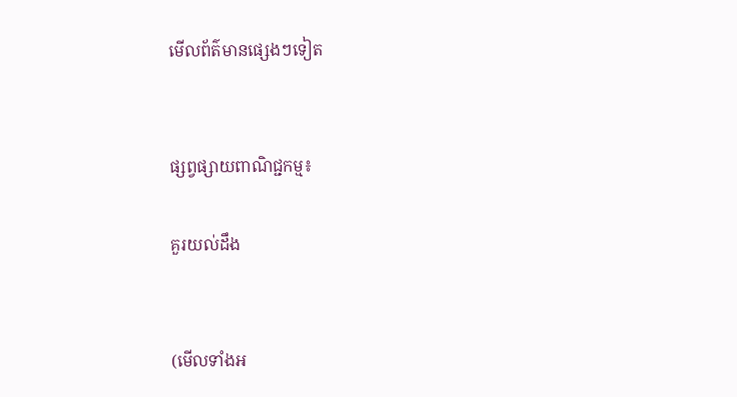មើលព័ត៌មានផ្សេងៗទៀត


ផ្សព្វផ្សាយពាណិជ្ជកម្ម៖

គួរយល់ដឹង


(មើលទាំងអ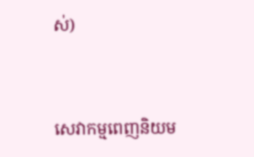ស់)



សេវាកម្មពេញនិយម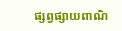ផ្សព្វផ្សាយពាណិ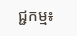ជ្ជកម្ម៖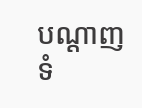បណ្តាញទំ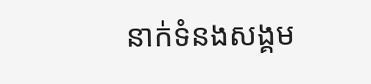នាក់ទំនងសង្គម